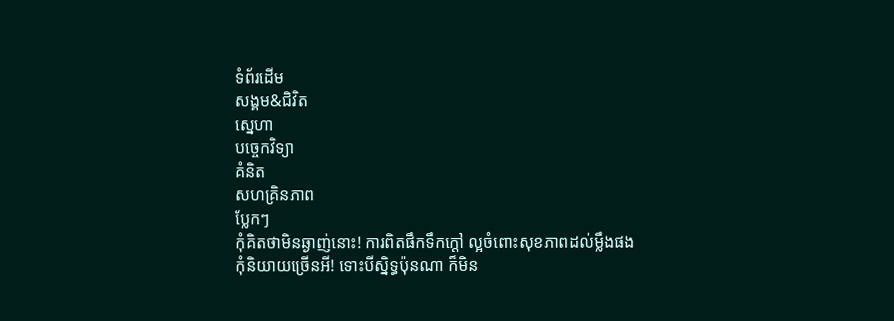ទំព័រដើម
សង្គម&ជិវិត
ស្នេហា
បច្ចេកវិទ្យា
គំនិត
សហគ្រិនភាព
ប្លែកៗ
កុំគិតថាមិនឆ្ងាញ់នោះ! ការពិតផឹកទឹកក្តៅ ល្អចំពោះសុខភាពដល់ម្លឹងផង
កុំនិយាយច្រើនអី! ទោះបីស្និទ្ធប៉ុនណា ក៏មិន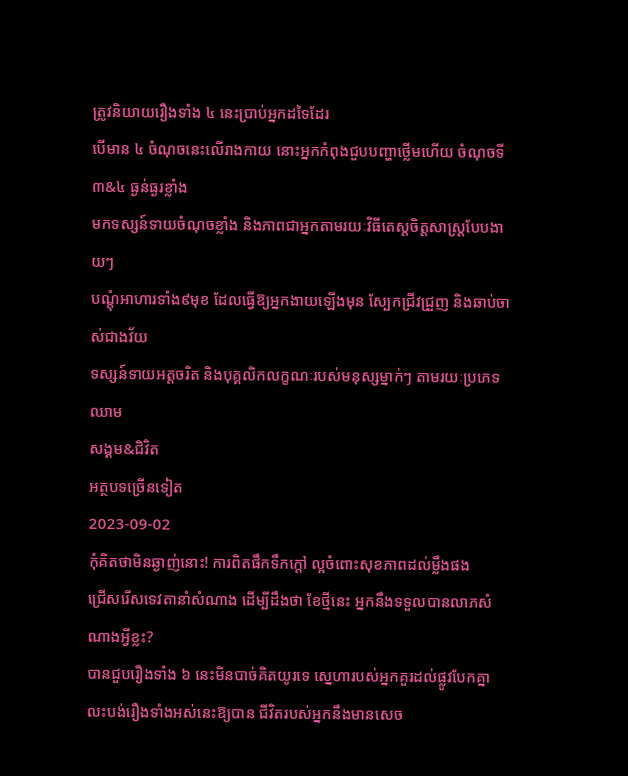ត្រូវនិយាយរឿងទាំង ៤ នេះប្រាប់អ្នកដទៃដែរ
បើមាន ៤ ចំណុចនេះលើរាងកាយ នោះអ្នកកំពុងជួបបញ្ហាថ្លើមហើយ ចំណុចទី ៣&៤ ធ្ងន់ធ្ងរខ្លាំង
មកទស្សន៍ទាយចំណុចខ្លាំង និងភាពជាអ្នកតាមរយៈវិធីតេស្តចិត្តសាស្ត្របែបងាយៗ
បណ្ដុំអាហារទាំង៩មុខ ដែលធ្វើឱ្យអ្នកងាយឡើងមុន ស្បែកជ្រីវជ្រួញ និងឆាប់ចាស់ជាងវ័យ
ទស្សន៍ទាយអត្តចរិត និងបុគ្គលិកលក្ខណៈរបស់មនុស្សម្នាក់ៗ តាមរយៈប្រភេទឈាម
សង្គម&ជិវិត
អត្ថបទច្រើនទៀត
2023-09-02
កុំគិតថាមិនឆ្ងាញ់នោះ! ការពិតផឹកទឹកក្តៅ ល្អចំពោះសុខភាពដល់ម្លឹងផង
ជ្រើសរើសទេវតានាំសំណាង ដើម្បីដឹងថា ខែថ្មីនេះ អ្នកនឹងទទួលបានលាភសំណាងអ្វីខ្លះ?
បានជួបរឿងទាំង ៦ នេះមិនបាច់គិតយូរទេ ស្នេហារបស់អ្នកគួរដល់ផ្លូវបែកគ្នា
លះបង់រឿងទាំងអស់នេះឱ្យបាន ជីវិតរបស់អ្នកនឹងមានសេច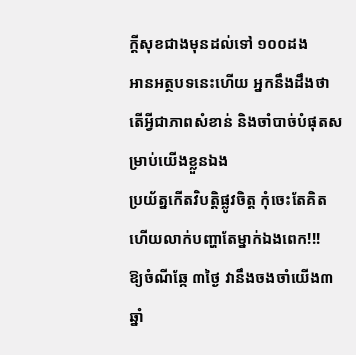ក្តីសុខជាងមុនដល់ទៅ ១០០ដង
អានអត្ថបទនេះហើយ អ្នកនឹងដឹងថា តើអ្វីជាភាពសំខាន់ និងចាំបាច់បំផុតសម្រាប់យើងខ្លួនឯង
ប្រយ័ត្នកើតវិបត្តិផ្លូវចិត្ត កុំចេះតែគិត ហើយលាក់បញ្ហាតែម្នាក់ឯងពេក!!!
ឱ្យចំណីឆ្កែ ៣ថ្ងៃ វានឹងចងចាំយើង៣ឆ្នាំ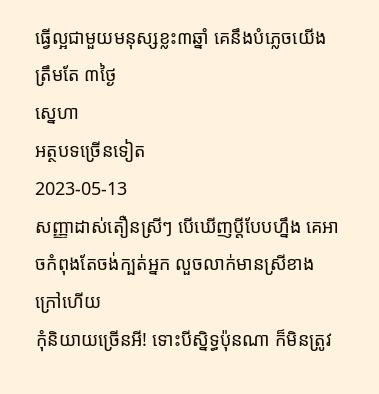ធ្វើល្អជាមួយមនុស្សខ្លះ៣ឆ្នាំ គេនឹងបំភ្លេចយើងត្រឹមតែ ៣ថ្ងៃ
ស្នេហា
អត្ថបទច្រើនទៀត
2023-05-13
សញ្ញាដាស់តឿនស្រីៗ បើឃើញប្ដីបែបហ្នឹង គេអាចកំពុងតែចង់ក្បត់អ្នក លួចលាក់មានស្រីខាងក្រៅហើយ
កុំនិយាយច្រើនអី! ទោះបីស្និទ្ធប៉ុនណា ក៏មិនត្រូវ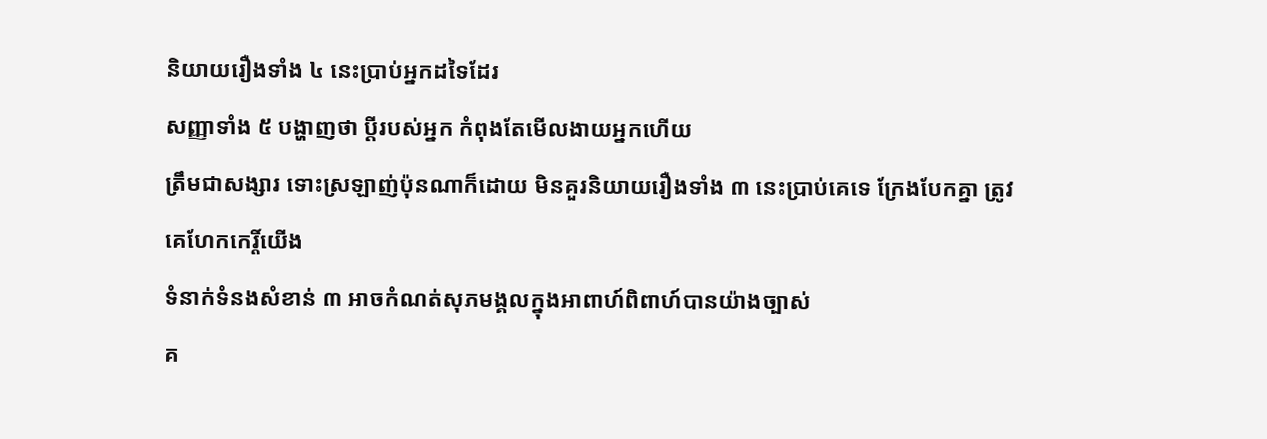និយាយរឿងទាំង ៤ នេះប្រាប់អ្នកដទៃដែរ
សញ្ញាទាំង ៥ បង្ហាញថា ប្ដីរបស់អ្នក កំពុងតែមើលងាយអ្នកហើយ
ត្រឹមជាសង្សារ ទោះស្រឡាញ់ប៉ុនណាក៏ដោយ មិនគួរនិយាយរឿងទាំង ៣ នេះប្រាប់គេទេ ក្រែងបែកគ្នា ត្រូវគេហែកកេរ្តិ៍យើង
ទំនាក់ទំនងសំខាន់ ៣ អាចកំណត់សុភមង្គលក្នុងអាពាហ៍ពិពាហ៍បានយ៉ាងច្បាស់
គ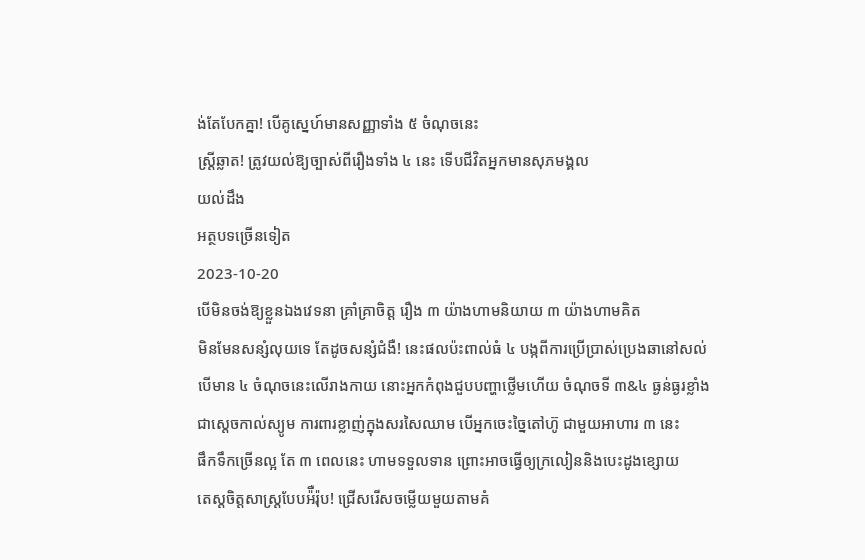ង់តែបែកគ្នា! បើគូស្នេហ៍មានសញ្ញាទាំង ៥ ចំណុចនេះ
ស្ត្រីឆ្លាត! ត្រូវយល់ឱ្យច្បាស់ពីរឿងទាំង ៤ នេះ ទើបជីវិតអ្នកមានសុភមង្គល
យល់ដឹង
អត្ថបទច្រើនទៀត
2023-10-20
បើមិនចង់ឱ្យខ្លួនឯងវេទនា គ្រាំគ្រាចិត្ត រឿង ៣ យ៉ាងហាមនិយាយ ៣ យ៉ាងហាមគិត
មិនមែនសន្សំលុយទេ តែដូចសន្សំជំងឺ! នេះផលប៉ះពាល់ធំ ៤ បង្កពីការប្រើប្រាស់ប្រេងឆានៅសល់
បើមាន ៤ ចំណុចនេះលើរាងកាយ នោះអ្នកកំពុងជួបបញ្ហាថ្លើមហើយ ចំណុចទី ៣&៤ ធ្ងន់ធ្ងរខ្លាំង
ជាស្តេចកាល់ស្យូម ការពារខ្លាញ់ក្នុងសរសៃឈាម បើអ្នកចេះច្នៃតៅហ៊ូ ជាមួយអាហារ ៣ នេះ
ផឹកទឹកច្រើនល្អ តែ ៣ ពេលនេះ ហាមទទួលទាន ព្រោះអាចធ្វើឲ្យក្រលៀននិងបេះដូងខ្សោយ
តេស្តចិត្តសាស្ត្របែបអ៉ឺរ៉ុប! ជ្រើសរើសចម្លើយមួយតាមគំ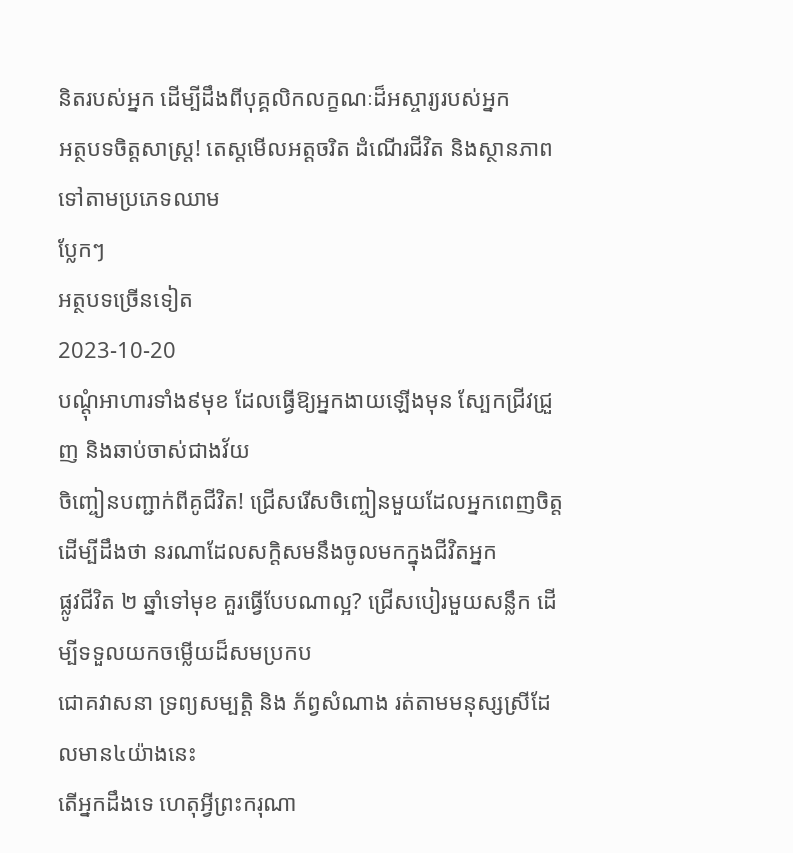និតរបស់អ្នក ដើម្បីដឹងពីបុគ្គលិកលក្ខណៈដ៏អស្ចារ្យរបស់អ្នក
អត្ថបទចិត្តសាស្ត្រ! តេស្តមើលអត្តចរិត ដំណើរជីវិត និងស្ថានភាព ទៅតាមប្រភេទឈាម
ប្លែកៗ
អត្ថបទច្រើនទៀត
2023-10-20
បណ្ដុំអាហារទាំង៩មុខ ដែលធ្វើឱ្យអ្នកងាយឡើងមុន ស្បែកជ្រីវជ្រួញ និងឆាប់ចាស់ជាងវ័យ
ចិញ្ចៀនបញ្ជាក់ពីគូជីវិត! ជ្រើសរើសចិញ្ចៀនមួយដែលអ្នកពេញចិត្ត ដើម្បីដឹងថា នរណាដែលសក្តិសមនឹងចូលមកក្នុងជីវិតអ្នក
ផ្លូវជីវិត ២ ឆ្នាំទៅមុខ គួរធ្វើបែបណាល្អ? ជ្រើសបៀរមួយសន្លឹក ដើម្បីទទួលយកចម្លើយដ៏សមប្រកប
ជោគវាសនា ទ្រព្យសម្បត្តិ និង ភ័ព្វសំណាង រត់តាមមនុស្សស្រីដែលមាន៤យ៉ាងនេះ
តើអ្នកដឹងទេ ហេតុអ្វីព្រះករុណា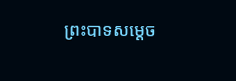ព្រះបាទសម្ដេច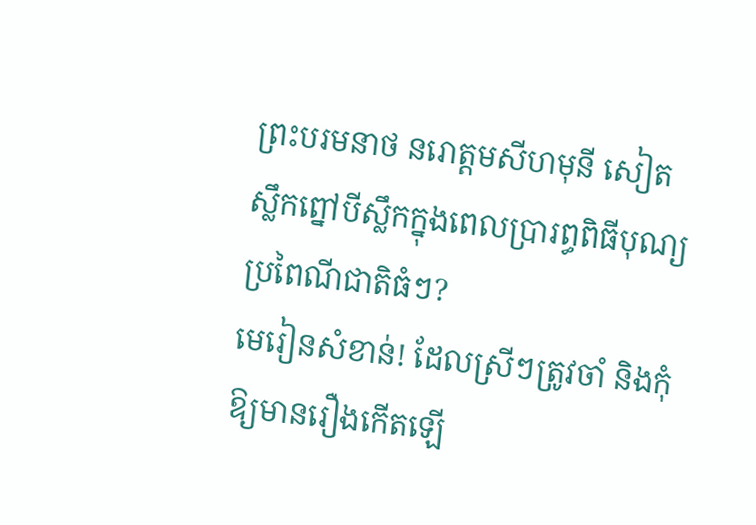ព្រះបរមនាថ នរោត្ដមសីហមុនី សៀតស្លឹកព្នៅបីស្លឹកក្នុងពេលប្រារព្ធពិធីបុណ្យប្រពៃណីជាតិធំៗ?
មេរៀនសំខាន់! ដែលស្រីៗត្រូវចាំ និងកុំឱ្យមានរឿងកើតឡើ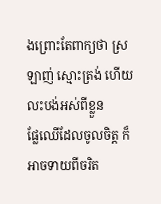ងព្រោះតែពាក្យថា ស្រឡាញ់ ស្មោះត្រង់ ហើយលះបង់អស់ពីខ្លួន
ផ្លែឈើដែលចូលចិត្ត ក៏អាចទាយពីចរិត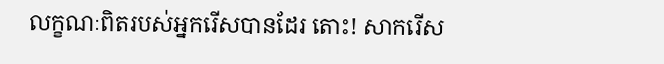លក្ខណៈពិតរបស់អ្នករើសបានដែរ តោះ! សាករើស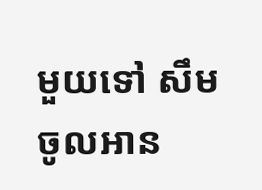មួយទៅ សឹមចូលអាន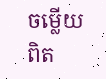ចម្លើយពិត